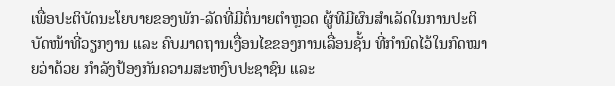ເພື່ອປະຕິບັດນະໂຍບາຍຂອງພັກ-ລັດທີ່ມີຕໍ່ນາຍຕຳຫຼວດ ຜູ້ທີມີຜົນສຳເລັດໃນການປະຕິບັດໜ້າທີ່ວຽກງານ ແລະ ຄົບມາດຖານເງື່ອນໄຂຂອງການເລື່ອນຊັ້ນ ທີ່ກຳນົດໄວ້ໃນກົດໝາຍວ່າດ້ວຍ ກຳລັງປ້ອງກັນຄວາມສະຫງົບປະຊາຊົນ ແລະ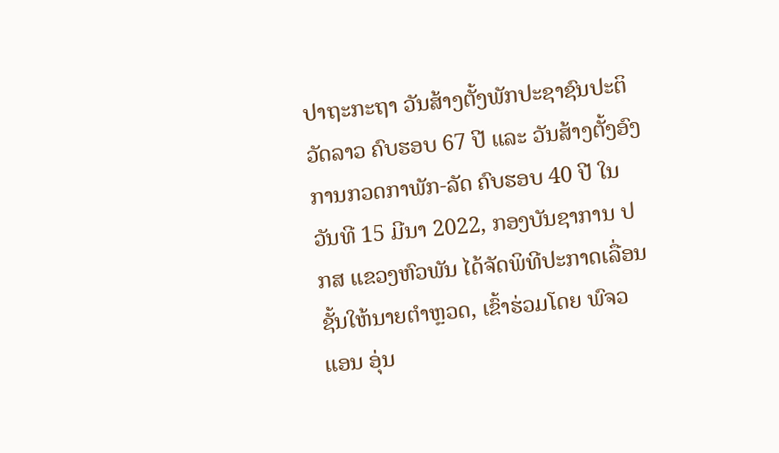ປາຖະກະຖາ ວັນສ້າງຕັ້ງພັກປະຊາຊົນປະຕິວັດລາວ ຄົບຮອບ 67 ປີ ແລະ ວັນສ້າງຕັ້ງອົງການກວດກາພັກ-ລັດ ຄົບຮອບ 40 ປີ ໃນວັນທີ 15 ມີນາ 2022, ກອງບັນຊາການ ປກສ ແຂວງຫົວພັນ ໄດ້ຈັດພິທີປະກາດເລື່ອນຊັ້ນໃຫ້ນາຍຕຳຫຼວດ, ເຂົ້າຮ່ວມໂດຍ ພົຈວ ແອນ ອຸ່ນ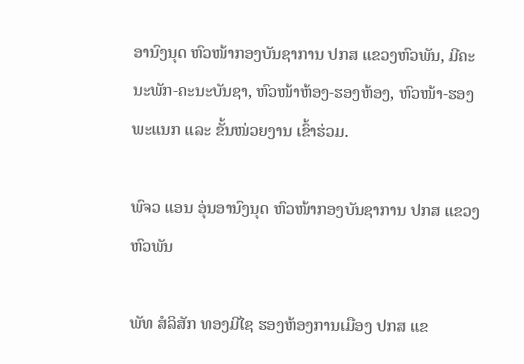ອານົງນຸດ ຫົວໜ້າກອງບັນຊາການ ປກສ ແຂວງຫົວພັນ, ມີຄະນະພັກ-ຄະນະບັນຊາ, ຫົວໜ້າຫ້ອງ-ຮອງຫ້ອງ, ຫົວໜ້າ-ຮອງພະແນກ ແລະ ຂັ້ນໜ່ວຍງານ ເຂົ້າຮ່ວມ.

ພົຈວ ແອນ ອຸ່ນອານົງນຸດ ຫົວໜ້າກອງບັນຊາການ ປກສ ແຂວງຫົວພັນ

ພັທ ສໍລິສັກ ທອງມີໄຊ ຮອງຫ້ອງການເມືອງ ປກສ ແຂ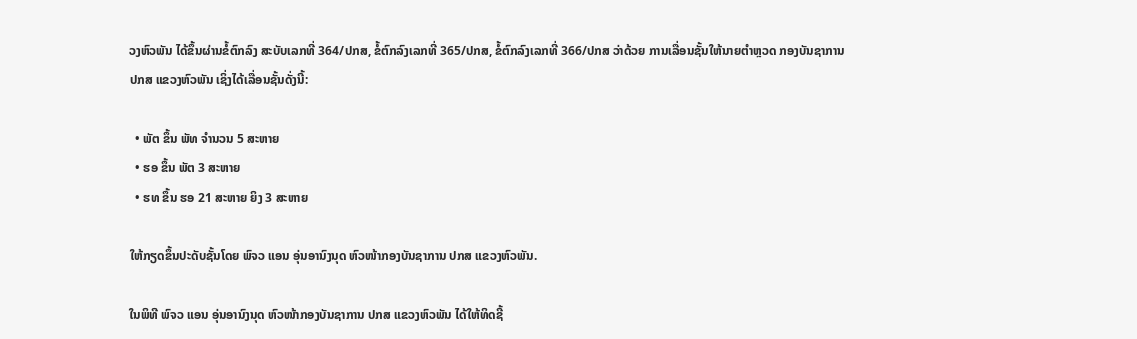ວງຫົວພັນ ໄດ້ຂຶ້ນຜ່ານຂໍ້ຕົກລົງ ສະບັບເລກທີ່ 364/ປກສ, ຂໍ້ຕົກລົງເລກທີ່ 365/ປກສ, ຂໍ້ຕົກລົງເລກທີ່ 366/ປກສ ວ່າດ້ວຍ ການເລື່ອນຊັ້ນໃຫ້ນາຍຕຳຫຼວດ ກອງບັນຊາການ ປກສ ແຂວງຫົວພັນ ເຊິ່ງໄດ້ເລື່ອນຊັ້ນດັ່ງນີ້:

  • ພັຕ ຂຶ້ນ ພັທ ຈຳນວນ 5 ສະຫາຍ
  • ຮອ ຂຶ້ນ ພັຕ 3 ສະຫາຍ
  • ຮທ ຂຶ້ນ ຮອ 21 ສະຫາຍ ຍິງ 3 ສະຫາຍ

ໃຫ້ກຽດຂຶ້ນປະດັບຊັ້ນໂດຍ ພົຈວ ແອນ ອຸ່ນອານົງນຸດ ຫົວໜ້າກອງບັນຊາການ ປກສ ແຂວງຫົວພັນ.

ໃນພິທີ ພົຈວ ແອນ ອຸ່ນອານົງນຸດ ຫົວໜ້າກອງບັນຊາການ ປກສ ແຂວງຫົວພັນ ໄດ້ໃຫ້ທິດຊີ້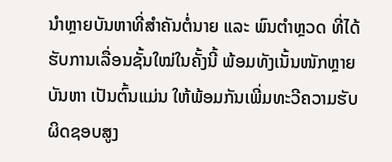ນຳຫຼາຍບັນຫາທີ່ສໍາຄັນຕໍ່ນາຍ ແລະ ພົນຕຳຫຼວດ ທີ່ໄດ້ຮັບການເລື່ອນຊັ້ນໃໝ່ໃນຄັ້ງນີ້ ພ້ອມທັງເນັ້ນໜັກຫຼາຍບັນຫາ ເປັນຕົ້ນແມ່ນ ໃຫ້ພ້ອມກັນເພີ່ມທະວີຄວາມຮັບຜິດຊອບສູງ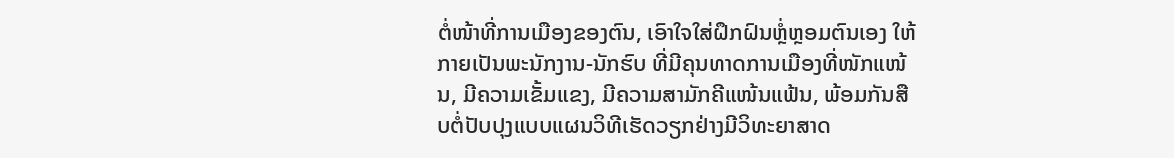ຕໍ່ໜ້າທີ່ການເມືອງຂອງຕົນ, ເອົາໃຈໃສ່ຝຶກຝົນຫຼໍ່ຫຼອມຕົນເອງ ໃຫ້ກາຍເປັນພະນັກງານ-ນັກຮົບ ທີ່ມີຄຸນທາດການເມືອງທີ່ໜັກແໜ້ນ, ມີຄວາມເຂັ້ມແຂງ, ມີຄວາມສາມັກຄີແໜ້ນແຟ້ນ, ພ້ອມກັນສືບຕໍ່ປັບປຸງແບບແຜນວິທີເຮັດວຽກຢ່າງມີວິທະຍາສາດ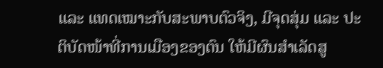ແລະ ແທດເໝາະກັບສະພາບຕົວຈິງ, ມີຈຸດສຸ່ມ ແລະ ປະຕິບັດໜ້າທີ່ການເມືອງຂອງຕົນ ໃຫ້ມີຜົນສຳເລັດສູ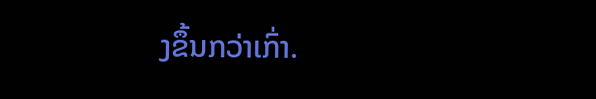ງຂຶ້ນກວ່າເກົ່າ.